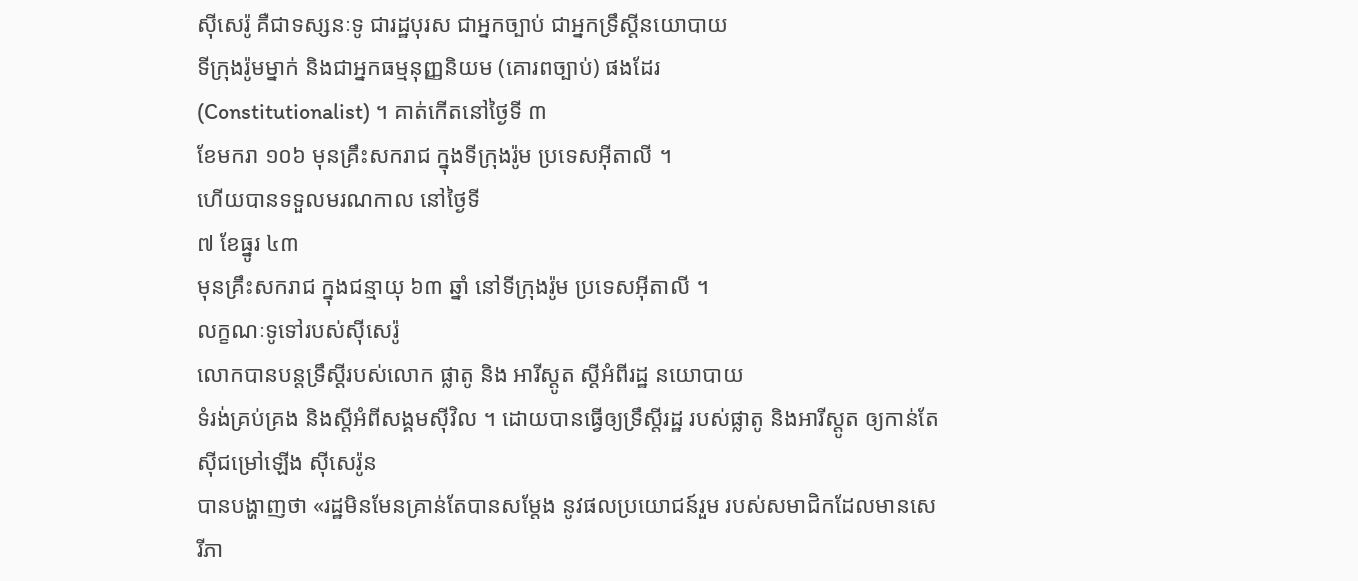ស៊ីសេរ៉ូ គឺជាទស្សនៈទូ ជារដ្ឋបុរស ជាអ្នកច្បាប់ ជាអ្នកទ្រឹស្តីនយោបាយ
ទីក្រុងរ៉ូមម្នាក់ និងជាអ្នកធម្មនុញ្ញនិយម (គោរពច្បាប់) ផងដែរ
(Constitutionalist) ។ គាត់កើតនៅថ្ងៃទី ៣
ខែមករា ១០៦ មុនគ្រឹះសករាជ ក្នុងទីក្រុងរ៉ូម ប្រទេសអ៊ីតាលី ។
ហើយបានទទួលមរណកាល នៅថ្ងៃទី
៧ ខែធ្នូរ ៤៣
មុនគ្រឹះសករាជ ក្នុងជន្មាយុ ៦៣ ឆ្នាំ នៅទីក្រុងរ៉ូម ប្រទេសអ៊ីតាលី ។
លក្ខណៈទូទៅរបស់ស៊ីសេរ៉ូ
លោកបានបន្តទ្រឹស្តីរបស់លោក ផ្លាតូ និង អារីស្តូត ស្តីអំពីរដ្ឋ នយោបាយ
ទំរង់គ្រប់គ្រង និងស្តីអំពីសង្គមស៊ីវិល ។ ដោយបានធ្វើឲ្យទ្រឹស្តីរដ្ឋ របស់ផ្លាតូ និងអារីស្តូត ឲ្យកាន់តែស៊ីជម្រៅឡើង ស៊ីសេរ៉ូន
បានបង្ហាញថា «រដ្ឋមិនមែនគ្រាន់តែបានសម្តែង នូវផលប្រយោជន៍រួម របស់សមាជិកដែលមានសេរីភា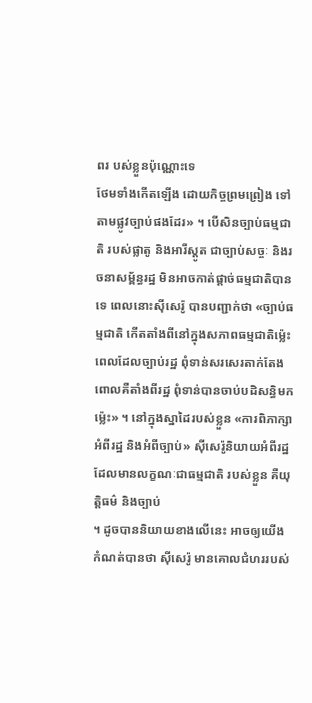ពរ បស់ខ្លួនប៉ុណ្ណោះទេ
ថែមទាំងកើតឡើង ដោយកិច្ចព្រមព្រៀង ទៅតាមផ្លូវច្បាប់ផងដែរ» ។ បើសិនច្បាប់ធម្មជាតិ របស់ផ្លាតូ និងអារីស្តូត ជាច្បាប់សច្ចៈ និងរចនាសម្ព័ន្ធរដ្ឋ មិនអាចកាត់ផ្តាច់ធម្មជាតិបានទេ ពេលនោះស៊ីសេរ៉ូ បានបញ្ជាក់ថា «ច្បាប់ធម្មជាតិ កើតតាំងពីនៅក្នុងសភាពធម្មជាតិម៉្លេះ ពេលដែលច្បាប់រដ្ឋ ពុំទាន់សរសេរតាក់តែង
ពោលគឺតាំងពីរដ្ឋ ពុំទាន់បានចាប់បដិសន្ធិមកម៉្លេះ» ។ នៅក្នុងស្នាដៃរបស់ខ្លួន «ការពិភាក្សាអំពីរដ្ឋ និងអំពីច្បាប់» ស៊ីសេរ៉ូនិយាយអំពីរដ្ឋដែលមានលក្ខណៈជាធម្មជាតិ របស់ខ្លួន គឺយុត្តិធម៌ និងច្បាប់
។ ដូចបាននិយាយខាងលើនេះ អាចឲ្យយើងកំណត់បានថា ស៊ីសេរ៉ូ មានគោលជំហររបស់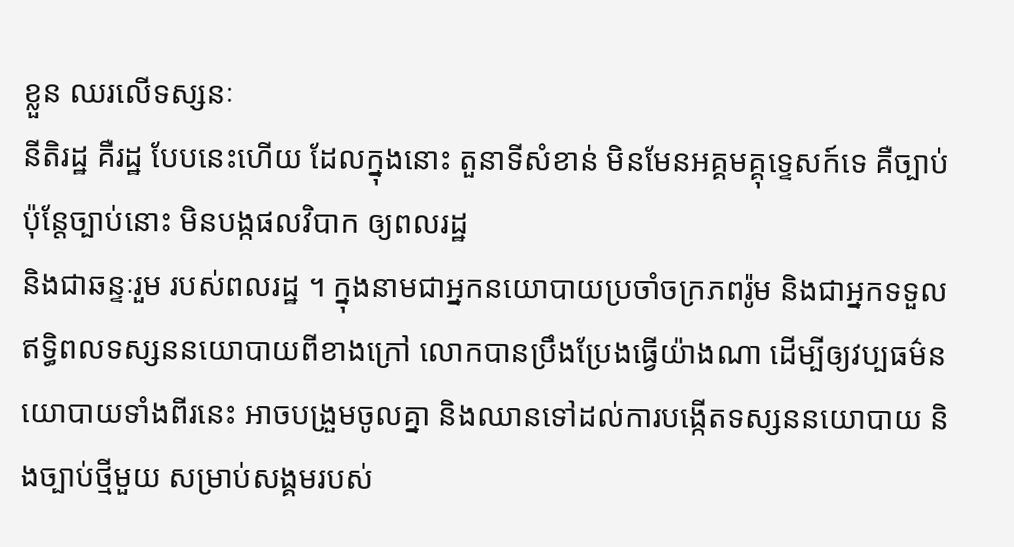ខ្លួន ឈរលើទស្សនៈ
នីតិរដ្ឋ គឺរដ្ឋ បែបនេះហើយ ដែលក្នុងនោះ តួនាទីសំខាន់ មិនមែនអគ្គមគ្គុទេ្ទសក៍ទេ គឺច្បាប់ ប៉ុន្តែច្បាប់នោះ មិនបង្កផលវិបាក ឲ្យពលរដ្ឋ
និងជាឆន្ទៈរួម របស់ពលរដ្ឋ ។ ក្នុងនាមជាអ្នកនយោបាយប្រចាំចក្រភពរ៉ូម និងជាអ្នកទទួលឥទ្ធិពលទស្សននយោបាយពីខាងក្រៅ លោកបានប្រឹងប្រែងធ្វើយ៉ាងណា ដើម្បីឲ្យវប្បធម៌នយោបាយទាំងពីរនេះ អាចបង្រួមចូលគ្នា និងឈានទៅដល់ការបង្កើតទស្សននយោបាយ និងច្បាប់ថ្មីមួយ សម្រាប់សង្គមរបស់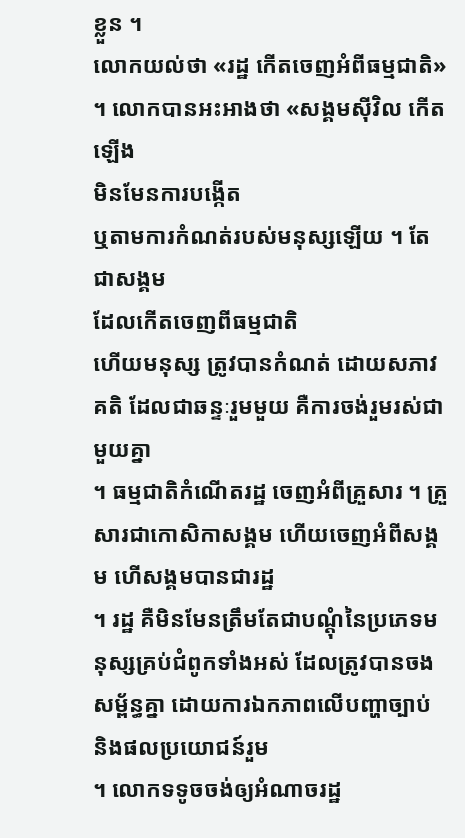ខ្លួន ។
លោកយល់ថា «រដ្ឋ កើតចេញអំពីធម្មជាតិ» ។ លោកបានអះអាងថា «សង្គមស៊ីវិល កើតឡើង
មិនមែនការបង្កើត
ឬតាមការកំណត់របស់មនុស្សឡើយ ។ តែជាសង្គម
ដែលកើតចេញពីធម្មជាតិ
ហើយមនុស្ស ត្រូវបានកំណត់ ដោយសភាវគតិ ដែលជាឆន្ទៈរួមមួយ គឺការចង់រួមរស់ជាមួយគ្នា
។ ធម្មជាតិកំណើតរដ្ឋ ចេញអំពីគ្រួសារ ។ គ្រួសារជាកោសិកាសង្គម ហើយចេញអំពីសង្គម ហើសង្គមបានជារដ្ឋ
។ រដ្ឋ គឺមិនមែនត្រឹមតែជាបណ្តុំនៃប្រភេទមនុស្សគ្រប់ជំពូកទាំងអស់ ដែលត្រូវបានចងសម្ព័ន្ធគ្នា ដោយការឯកភាពលើបញ្ហាច្បាប់
និងផលប្រយោជន៍រួម
។ លោកទទូចចង់ឲ្យអំណាចរដ្ឋ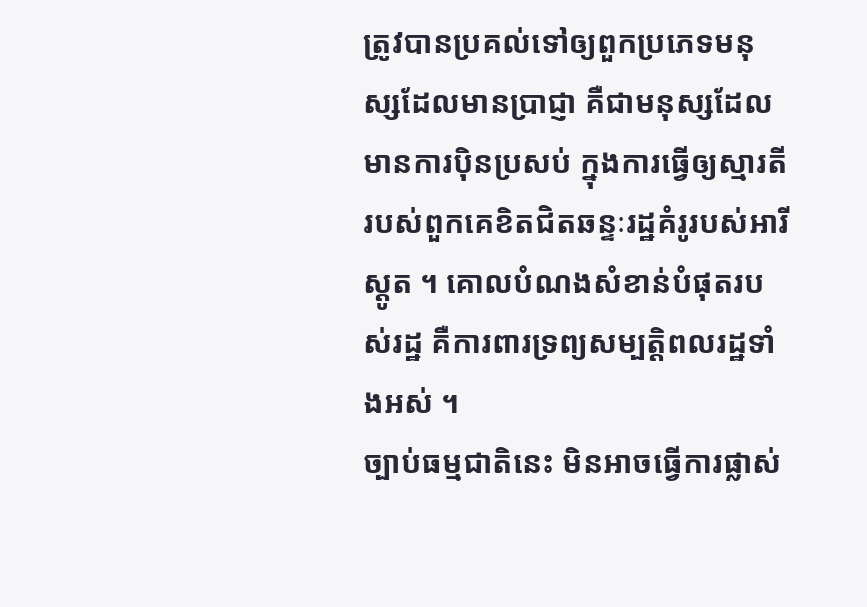ត្រូវបានប្រគល់ទៅឲ្យពួកប្រភេទមនុស្សដែលមានប្រាជ្ញា គឺជាមនុស្សដែលមានការប៉ិនប្រសប់ ក្នុងការធ្វើឲ្យស្មារតី
របស់ពួកគេខិតជិតឆន្ទៈរដ្ឋគំរូរបស់អារីស្តូត ។ គោលបំណងសំខាន់បំផុតរបស់រដ្ឋ គឺការពារទ្រព្យសម្បត្តិពលរដ្ឋទាំងអស់ ។
ច្បាប់ធម្មជាតិនេះ មិនអាចធ្វើការផ្លាស់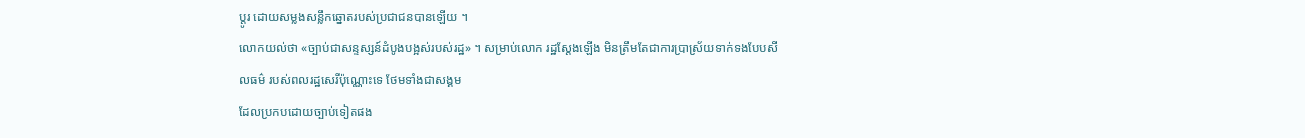ប្តូរ ដោយសម្លងសន្លឹកឆ្នោតរបស់ប្រជាជនបានឡើយ ។
លោកយល់ថា «ច្បាប់ជាសន្ទស្សន៍ដំបូងបង្អស់របស់រដ្ឋ» ។ សម្រាប់លោក រដ្ឋស្តែងឡើង មិនត្រឹមតែជាការប្រាស្រ័យទាក់ទងបែបសីលធម៌ របស់ពលរដ្ឋសេរីប៉ុណ្ណោះទេ ថែមទាំងជាសង្គម
ដែលប្រកបដោយច្បាប់ទៀតផង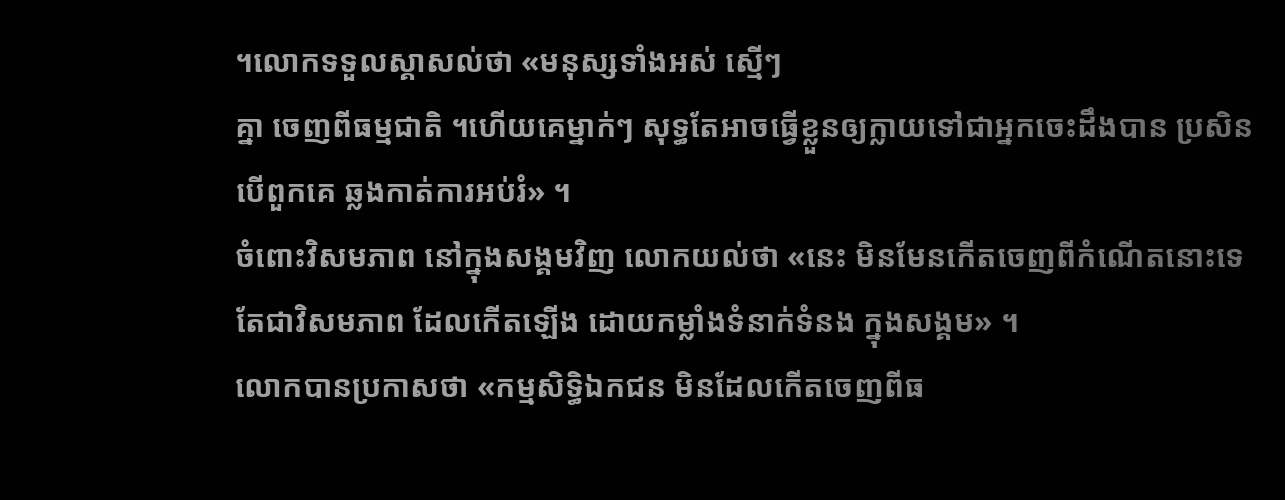។លោកទទួលស្គាសល់ថា «មនុស្សទាំងអស់ ស្មើៗ
គ្នា ចេញពីធម្មជាតិ ។ហើយគេម្នាក់ៗ សុទ្ធតែអាចធ្វើខ្លួនឲ្យក្លាយទៅជាអ្នកចេះដឹងបាន ប្រសិនបើពួកគេ ឆ្លងកាត់ការអប់រំ» ។
ចំពោះវិសមភាព នៅក្នុងសង្គមវិញ លោកយល់ថា «នេះ មិនមែនកើតចេញពីកំណើតនោះទេ តែជាវិសមភាព ដែលកើតឡើង ដោយកម្លាំងទំនាក់ទំនង ក្នុងសង្គម» ។
លោកបានប្រកាសថា «កម្មសិទិ្ធឯកជន មិនដែលកើតចេញពីធ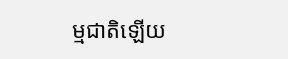ម្មជាតិឡើយ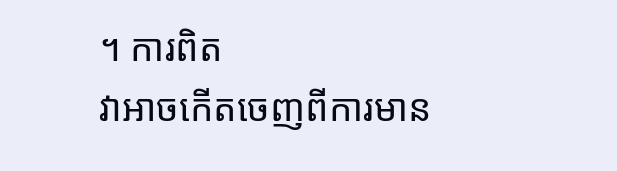។ ការពិត
វាអាចកើតចេញពីការមាន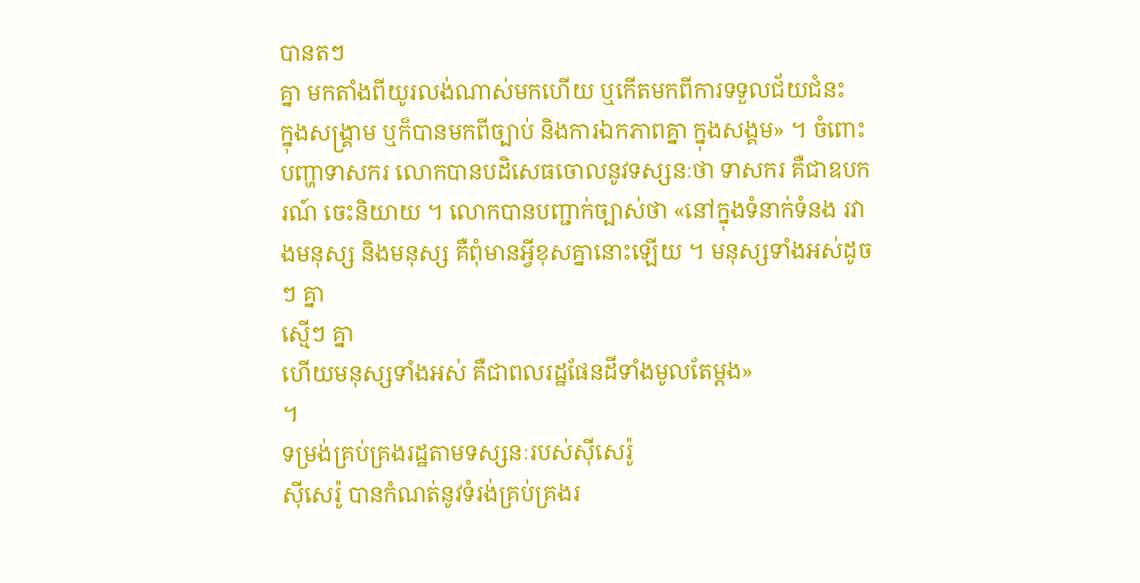បានតៗ
គ្នា មកតាំងពីយូរលង់ណាស់មកហើយ ឬកើតមកពីការទទួលជ័យជំនះ
ក្នុងសង្គ្រាម ឬក៏បានមកពីច្បាប់ និងការឯកភាពគ្នា ក្នុងសង្គម» ។ ចំពោះបញ្ហាទាសករ លោកបានបដិសេធចោលនូវទស្សនៈថា ទាសករ គឺជាឧបករណ៍ ចេះនិយាយ ។ លោកបានបញ្ជាក់ច្បាស់ថា «នៅក្នុងទំនាក់ទំនង រវាងមនុស្ស និងមនុស្ស គឺពុំមានអ្វីខុសគ្នានោះឡើយ ។ មនុស្សទាំងអស់ដូចៗ គ្នា
ស្មើៗ គ្នា
ហើយមនុស្សទាំងអស់ គឺជាពលរដ្ឋផែនដីទាំងមូលតែម្តង»
។
ទម្រង់គ្រប់គ្រងរដ្ឋតាមទស្សនៈរបស់ស៊ីសេរ៉ូ
ស៊ីសេរ៉ូ បានកំណត់នូវទំរង់គ្រប់គ្រងរ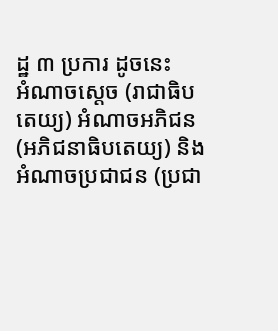ដ្ឋ ៣ ប្រការ ដូចនេះ
អំណាចស្តេច (រាជាធិបតេយ្យ) អំណាចអភិជន
(អភិជនាធិបតេយ្យ) និងអំណាចប្រជាជន (ប្រជា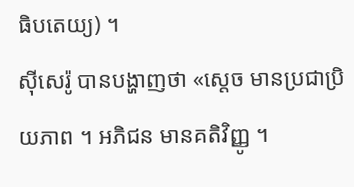ធិបតេយ្យ) ។
ស៊ីសេរ៉ូ បានបង្ហាញថា «ស្តេច មានប្រជាប្រិយភាព ។ អភិជន មានគតិវិញ្ញូ ។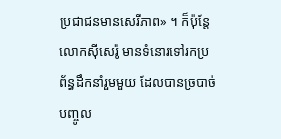ប្រជាជនមានសេរីភាព» ។ ក៏ប៉ុន្តែ
លោកស៊ីសេរ៉ូ មានទំនោរទៅរកប្រព័ន្ធដឹកនាំរួមមួយ ដែលបានច្របាច់បញ្ចូល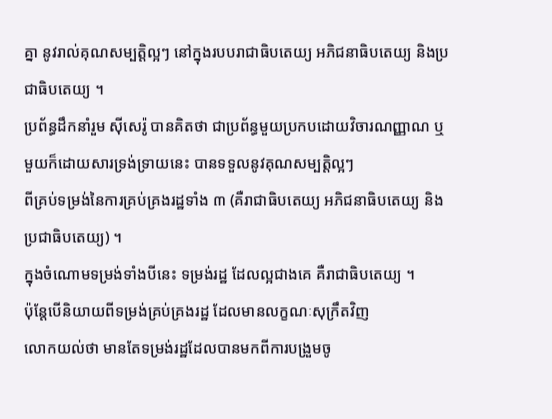គ្នា នូវរាល់គុណសម្បត្តិល្អៗ នៅក្នុងរបបរាជាធិបតេយ្យ អភិជនាធិបតេយ្យ និងប្រជាធិបតេយ្យ ។
ប្រព័ន្ធដឹកនាំរួម ស៊ីសេរ៉ូ បានគិតថា ជាប្រព័ន្ធមួយប្រកបដោយវិចារណញ្ញាណ ឬមួយក៏ដោយសារទ្រង់ទ្រាយនេះ បានទទួលនូវគុណសម្បត្តិល្អៗ
ពីគ្រប់ទម្រង់នៃការគ្រប់គ្រងរដ្ឋទាំង ៣ (គឺរាជាធិបតេយ្យ អភិជនាធិបតេយ្យ និងប្រជាធិបតេយ្យ) ។
ក្នុងចំណោមទម្រង់ទាំងបីនេះ ទម្រង់រដ្ឋ ដែលល្អជាងគេ គឺរាជាធិបតេយ្យ ។
ប៉ុន្តែបើនិយាយពីទម្រង់គ្រប់គ្រងរដ្ឋ ដែលមានលក្ខណៈសុក្រឹតវិញ
លោកយល់ថា មានតែទម្រង់រដ្ឋដែលបានមកពីការបង្រួមចូ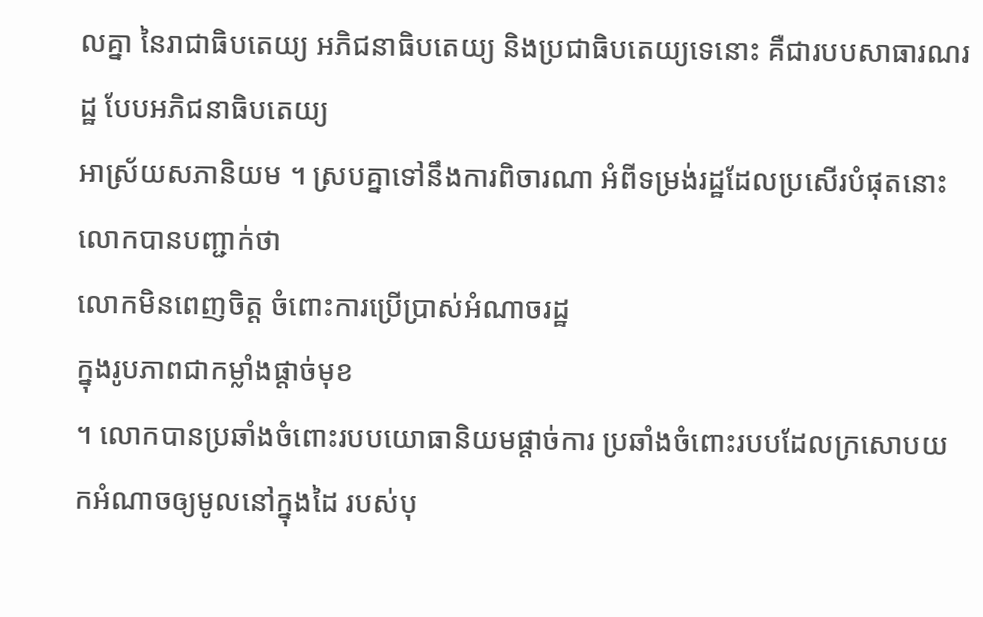លគ្នា នៃរាជាធិបតេយ្យ អភិជនាធិបតេយ្យ និងប្រជាធិបតេយ្យទេនោះ គឺជារបបសាធារណរដ្ឋ បែបអភិជនាធិបតេយ្យ
អាស្រ័យសភានិយម ។ ស្របគ្នាទៅនឹងការពិចារណា អំពីទម្រង់រដ្ឋដែលប្រសើរបំផុតនោះ
លោកបានបញ្ជាក់ថា
លោកមិនពេញចិត្ត ចំពោះការប្រើប្រាស់អំណាចរដ្ឋ
ក្នុងរូបភាពជាកម្លាំងផ្តាច់មុខ
។ លោកបានប្រឆាំងចំពោះរបបយោធានិយមផ្តាច់ការ ប្រឆាំងចំពោះរបបដែលក្រសោបយកអំណាចឲ្យមូលនៅក្នុងដៃ របស់បុ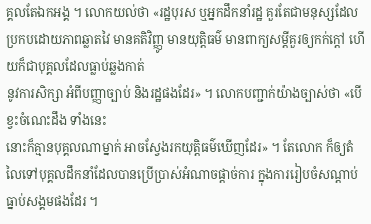គ្គលតែឯកអង្គ ។ លោកយល់ថា «រដ្ឋបុរស ឬអ្នកដឹកនាំរដ្ឋ គួរតែជាមនុស្សដែលប្រកបដោយភាពឆ្លាតវៃ មានគតិវិញ្ញូ មានយុត្តិធម៌ មានពាក្យសម្តីគួរឲ្យកក់ក្តៅ ហើយក៏ជាបុគ្គលដែលធ្លាប់ឆ្លងកាត់
នូវការសិក្សា អំពីបញ្ញាច្បាប់ និងរដ្ឋផងដែរ» ។ លោកបញ្ជាក់យ៉ាងច្បាស់ថា «បើខ្វះចំណេះដឹង ទាំងនេះ
នោះក៏គ្មានបុគ្គលណាម្នាក់ អាចស្វែងរកយុត្តិធម៌ឃើញដែរ» ។ តែលោក ក៏ឲ្យតំលៃទៅបុគ្គលដឹកនាំដែលបានប្រើប្រាស់អំណាចផ្តាច់ការ ក្នុងការរៀបចំសណ្តាប់ធ្នាប់សង្គមផងដែរ ។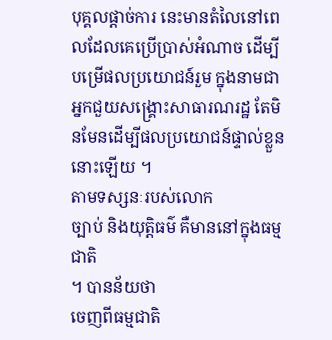បុគ្គលផ្តាច់ការ នេះមានតំលៃនៅពេលដែលគេប្រើប្រាស់អំណាច ដើម្បីបម្រើផលប្រយោជន៍រួម ក្នុងនាមជាអ្នកជួយសង្រ្គោះសាធារណរដ្ឋ តែមិនមែនដើម្បីផលប្រយោជន៍ផ្ទាល់ខ្លួននោះឡើយ ។
តាមទស្សនៈរបស់លោក
ច្បាប់ និងយុត្តិធម៌ គឺមាននៅក្នុងធម្មជាតិ
។ បានន័យថា
ចេញពីធម្មជាតិ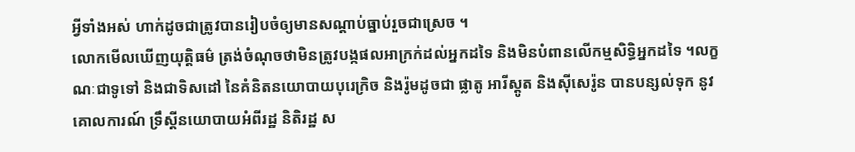អ្វីទាំងអស់ ហាក់ដូចជាត្រូវបានរៀបចំឲ្យមានសណ្តាប់ធ្នាប់រួចជាស្រេច ។
លោកមើលឃើញយុត្តិធម៌ ត្រង់ចំណុចថាមិនត្រូវបង្កផលអាក្រក់ដល់អ្នកដទៃ និងមិនបំពានលើកម្មសិទ្ធិអ្នកដទៃ ។លក្ខណៈជាទូទៅ និងជាទិសដៅ នៃគំនិតនយោបាយបុរេក្រិច និងរ៉ូមដូចជា ផ្លាតូ អារីស្តូត និងស៊ីសេរ៉ូន បានបន្សល់ទុក នូវគោលការណ៍ ទ្រឹស្តីនយោបាយអំពីរដ្ឋ និតិរដ្ឋ ស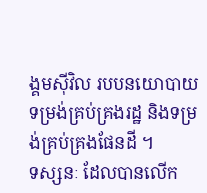ង្គមស៊ីវិល របបនយោបាយ ទម្រង់គ្រប់គ្រងរដ្ឋ និងទម្រង់គ្រប់គ្រងផែនដី ។
ទស្សនៈ ដែលបានលើក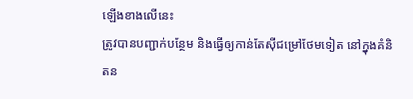ឡើងខាងលើនេះ
ត្រូវបានបញ្ជាក់បន្ថែម និងធ្វើឲ្យកាន់តែស៊ីជម្រៅថែមទៀត នៅក្នុងគំនិតន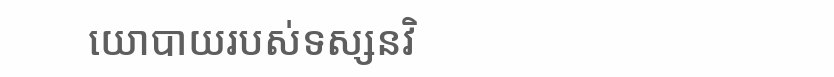យោបាយរបស់ទស្សនវិ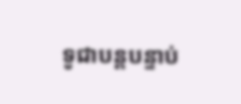ទូជាបន្តបន្ទាប់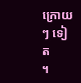ក្រោយៗ ទៀត
។